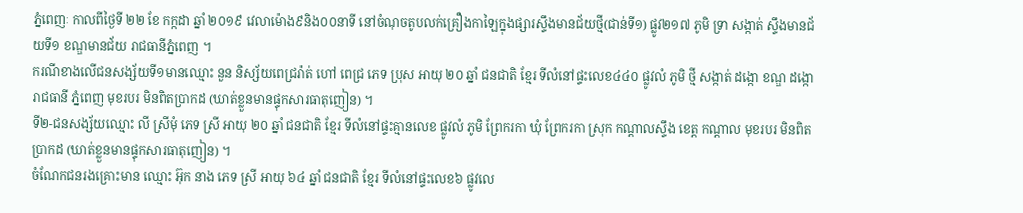ភ្នំពេញៈ កាលពីថ្ងៃទី ២២ ខែ កក្កដា ឆ្នាំ ២០១៩ វេលាម៉ោង៩និង០០នាទី នៅចំណុចតូបលក់គ្រឿងកាឡៃក្នុងផ្សារស្ទឹងមានជ័យថ្មី(ជាន់ទី១) ផ្លូវ២១៧ ភូមិ ទ្រា សង្កាត់ ស្ទឹងមានជ័យទី១ ខណ្ឌមានជ័យ រាជធានីភ្នំពេញ ។
ករណីខាងលើជនសង្ស័យទី១មានឈ្មោះ នួន និស្ស័យពេជ្ររ៉ាត់ ហៅ ពេជ្រ ភេទ ប្រុស អាយុ ២០ ឆ្នាំ ជនជាតិ ខ្មែរ ទីលំនៅផ្ទះលេខ៤៤០ ផ្លូវលំ ភូមិ ថ្មី សង្កាត់ ដង្កោ ខណ្ឌ ដង្កោ រាជធានី ភ្នំពេញ មុខរបរ មិនពិតប្រាកដ (ឃាត់ខ្លួនមានផ្ទុកសារធាតុញៀន) ។
ទី២-ជនសង្ស័យឈ្មោះ លី ស្រីមុំ ភេទ ស្រី អាយុ ២០ ឆ្នាំ ជនជាតិ ខ្មែរ ទីលំនៅផ្ទះគ្មានលេខ ផ្លូវលំ ភូមិ ព្រែករកា ឃុំ ព្រែករកា ស្រុក កណ្តាលស្ទឹង ខេត្ត កណ្តាល មុខរបរ មិនពិតប្រាកដ (ឃាត់ខ្លួនមានផ្ទុកសារធាតុញៀន) ។
ចំណែកជនរងគ្រោះមាន ឈ្មោះ អ៊ុក នាង ភេទ ស្រី អាយុ ៦៤ ឆ្នាំ ជនជាតិ ខ្មែរ ទីលំនៅផ្ទះលេខ៦ ផ្លូវលេ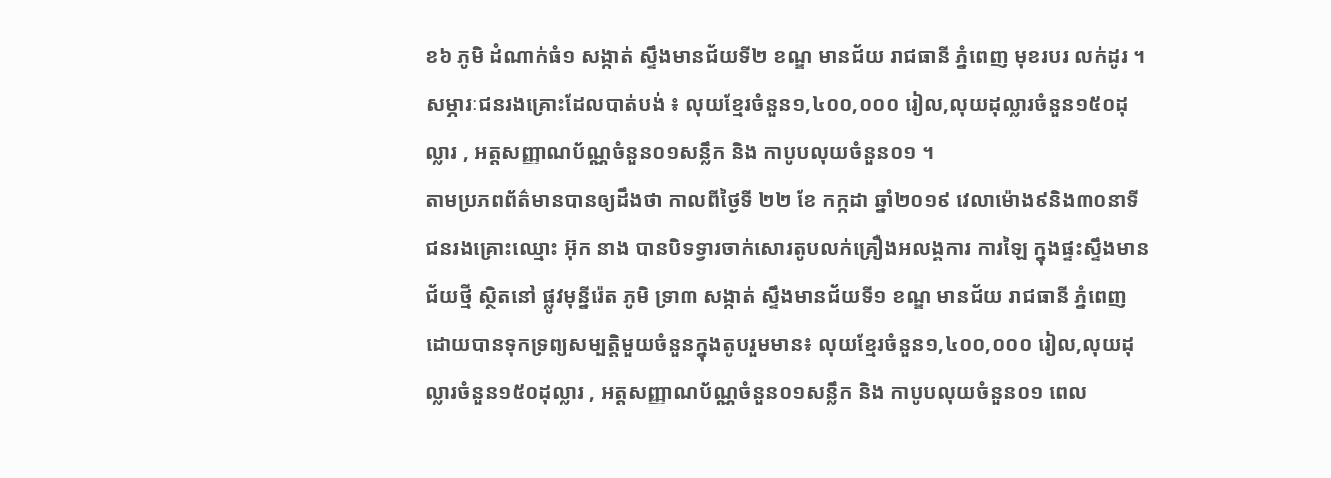ខ៦ ភូមិ ដំណាក់ធំ១ សង្កាត់ ស្ទឹងមានជ័យទី២ ខណ្ឌ មានជ័យ រាជធានី ភ្នំពេញ មុខរបរ លក់ដូរ ។
សម្ភារៈជនរងគ្រោះដែលបាត់បង់ ៖ លុយខ្មែរចំនួន១,៤០០,០០០ រៀល,លុយដុល្លារចំនួន១៥០ដុល្លារ , អត្តសញ្ញាណប័ណ្ណចំនួន០១សន្លឹក និង កាបូបលុយចំនួន០១ ។
តាមប្រភពព័ត៌មានបានឲ្យដឹងថា កាលពីថ្ងៃទី ២២ ខែ កក្កដា ឆ្នាំ២០១៩ វេលាម៉ោង៩និង៣០នាទី ជនរងគ្រោះឈ្មោះ អ៊ុក នាង បានបិទទ្វារចាក់សោរតូបលក់គ្រឿងអលង្គការ ការឡៃ ក្នុងផ្ទះស្ទឹងមានជ័យថ្មី ស្ថិតនៅ ផ្លូវមុន្នីរ៉េត ភូមិ ទ្រា៣ សង្កាត់ ស្ទឹងមានជ័យទី១ ខណ្ឌ មានជ័យ រាជធានី ភ្នំពេញ ដោយបានទុកទ្រព្យសម្បត្តិមួយចំនួនក្នុងតូបរួមមាន៖ លុយខ្មែរចំនួន១,៤០០,០០០ រៀល,លុយដុល្លារចំនួន១៥០ដុល្លារ , អត្តសញ្ញាណប័ណ្ណចំនួន០១សន្លឹក និង កាបូបលុយចំនួន០១ ពេល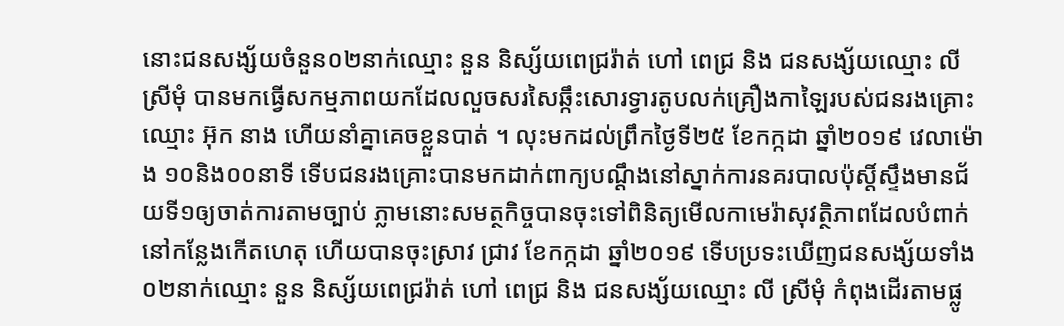នោះជនសង្ស័យចំនួន០២នាក់ឈ្មោះ នួន និស្ស័យពេជ្ររ៉ាត់ ហៅ ពេជ្រ និង ជនសង្ស័យឈ្មោះ លី ស្រីមុំ បានមកធ្វើសកម្មភាពយកដែលលួចសរសៃឆ្កឹះសោរទ្វារតូបលក់គ្រឿងកាឡៃរបស់ជនរងគ្រោះឈ្មោះ អ៊ុក នាង ហើយនាំគ្នាគេចខ្លួនបាត់ ។ លុះមកដល់ព្រឹកថ្ងៃទី២៥ ខែកក្កដា ឆ្នាំ២០១៩ វេលាម៉ោង ១០និង០០នាទី ទើបជនរងគ្រោះបានមកដាក់ពាក្យបណ្តឹងនៅស្នាក់ការនគរបាលប៉ុស្តិ៍ស្ទឹងមានជ័យទី១ឲ្យចាត់ការតាមច្បាប់ ភ្លាមនោះសមត្ថកិច្ចបានចុះទៅពិនិត្យមើលកាមេរ៉ាសុវត្ថិភាពដែលបំពាក់នៅកន្លែងកើតហេតុ ហើយបានចុះស្រាវ ជ្រាវ ខែកក្កដា ឆ្នាំ២០១៩ ទើបប្រទះឃើញជនសង្ស័យទាំង០២នាក់ឈ្មោះ នួន និស្ស័យពេជ្ររ៉ាត់ ហៅ ពេជ្រ និង ជនសង្ស័យឈ្មោះ លី ស្រីមុំ កំពុងដើរតាមផ្លូ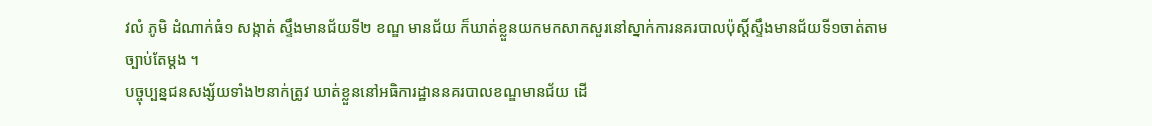វលំ ភូមិ ដំណាក់ធំ១ សង្កាត់ ស្ទឹងមានជ័យទី២ ខណ្ឌ មានជ័យ ក៏ឃាត់ខ្លួនយកមកសាកសួរនៅស្នាក់ការនគរបាលប៉ុស្តិ៍ស្ទឹងមានជ័យទី១ចាត់តាម
ច្បាប់តែម្តង ។
បច្ចុប្បន្នជនសង្ស័យទាំង២នាក់ត្រូវ ឃាត់ខ្លួននៅអធិការដ្ឋាននគរបាលខណ្ឌមានជ័យ ដើ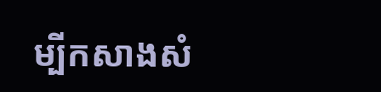ម្បីកសាងសំ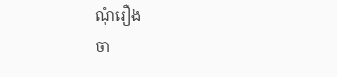ណុំរឿង
ចា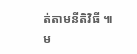ត់តាមនីតិវិធី ៕
ម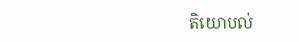តិយោបល់